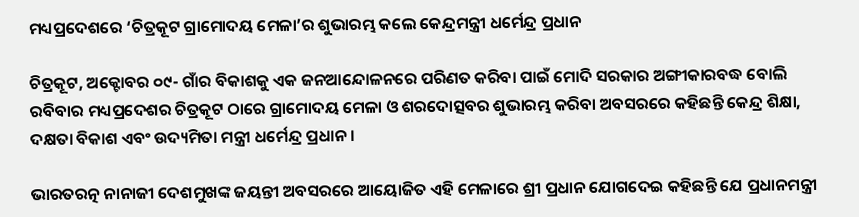ମଧ୍ୟପ୍ରଦେଶରେ ‘ଚିତ୍ରକୂଟ ଗ୍ରାମୋଦୟ ମେଳା’ର ଶୁଭାରମ୍ଭ କଲେ କେନ୍ଦ୍ରମନ୍ତ୍ରୀ ଧର୍ମେନ୍ଦ୍ର ପ୍ରଧାନ

ଚିତ୍ରକୂଟ, ଅକ୍ଟୋବର ୦୯- ଗାଁର ବିକାଶକୁ ଏକ ଜନଆନ୍ଦୋଳନରେ ପରିଣତ କରିବା ପାଇଁ ମୋଦି ସରକାର ଅଙ୍ଗୀକାରବଦ୍ଧ ବୋଲି ରବିବାର ମଧ୍ୟପ୍ରଦେଶର ଚିତ୍ରକୂଟ ଠାରେ ଗ୍ରାମୋଦୟ ମେଳା ଓ ଶରଦୋତ୍ସବର ଶୁଭାରମ୍ଭ କରିବା ଅବସରରେ କହିଛନ୍ତି କେନ୍ଦ୍ର ଶିକ୍ଷା, ଦକ୍ଷତା ବିକାଶ ଏବଂ ଉଦ୍ୟମିତା ମନ୍ତ୍ରୀ ଧର୍ମେନ୍ଦ୍ର ପ୍ରଧାନ ।

ଭାରତରତ୍ନ ନାନାଜୀ ଦେଶମୁଖଙ୍କ ଜୟନ୍ତୀ ଅବସରରେ ଆୟୋଜିତ ଏହି ମେଳାରେ ଶ୍ରୀ ପ୍ରଧାନ ଯୋଗଦେଇ କହିଛନ୍ତି ଯେ ପ୍ରଧାନମନ୍ତ୍ରୀ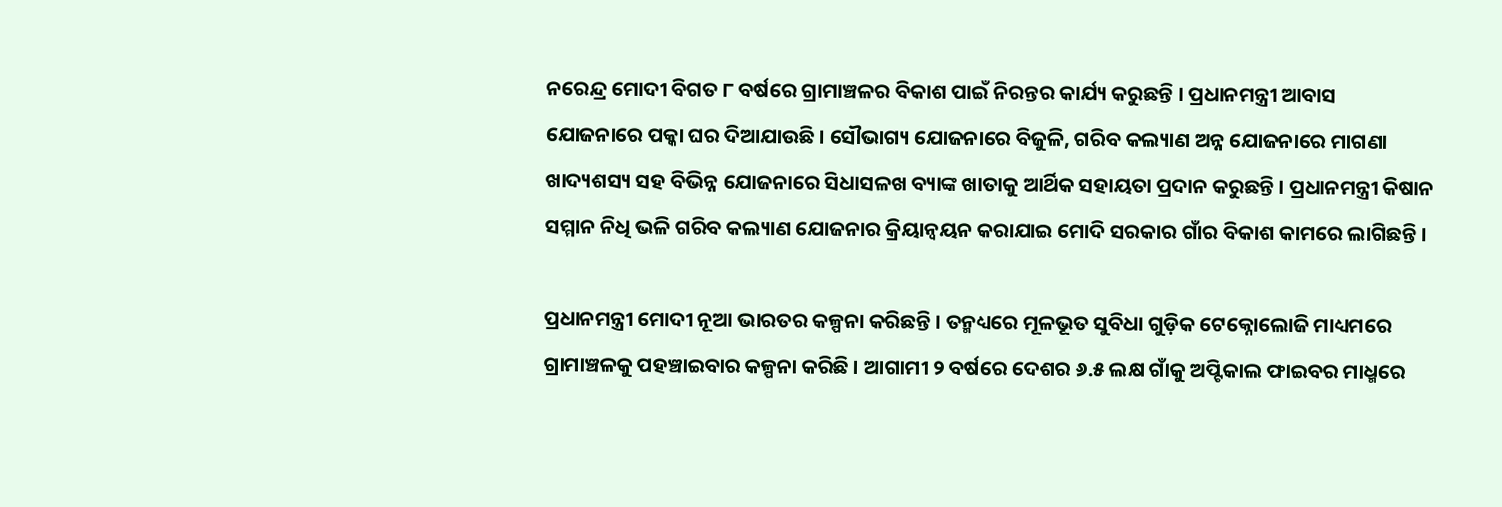ନରେନ୍ଦ୍ର ମୋଦୀ ବିଗତ ୮ ବର୍ଷରେ ଗ୍ରାମାଞ୍ଚଳର ବିକାଶ ପାଇଁ ନିରନ୍ତର କାର୍ଯ୍ୟ କରୁଛନ୍ତି । ପ୍ରଧାନମନ୍ତ୍ରୀ ଆବାସ ଯୋଜନାରେ ପକ୍କା ଘର ଦିଆଯାଉଛି । ସୌଭାଗ୍ୟ ଯୋଜନାରେ ବିଜୁଳି, ଗରିବ କଲ୍ୟାଣ ଅନ୍ନ ଯୋଜନାରେ ମାଗଣା ଖାଦ୍ୟଶସ୍ୟ ସହ ବିଭିନ୍ନ ଯୋଜନାରେ ସିଧାସଳଖ ବ୍ୟାଙ୍କ ଖାତାକୁ ଆର୍ଥିକ ସହାୟତା ପ୍ରଦାନ କରୁଛନ୍ତି । ପ୍ରଧାନମନ୍ତ୍ରୀ କିଷାନ ସମ୍ମାନ ନିଧି ଭଳି ଗରିବ କଲ୍ୟାଣ ଯୋଜନାର କ୍ରିୟାନ୍ୱୟନ କରାଯାଇ ମୋଦି ସରକାର ଗାଁର ବିକାଶ କାମରେ ଲାଗିଛନ୍ତି ।

ପ୍ରଧାନମନ୍ତ୍ରୀ ମୋଦୀ ନୂଆ ଭାରତର କଳ୍ପନା କରିଛନ୍ତି । ତନ୍ମଧ୍ୟରେ ମୂଳଭୂତ ସୁବିଧା ଗୁଡ଼ିକ ଟେକ୍ନୋଲୋଜି ମାଧ୍ୟମରେ ଗ୍ରାମାଞ୍ଚଳକୁ ପହଞ୍ଚାଇବାର କଳ୍ପନା କରିଛି । ଆଗାମୀ ୨ ବର୍ଷରେ ଦେଶର ୬.୫ ଲକ୍ଷ ଗାଁକୁ ଅପ୍ଟିକାଲ ଫାଇବର ମାଧ୍ମରେ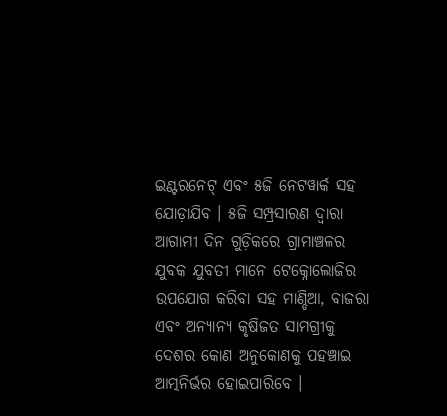ଇଣ୍ଟରନେଟ୍ ଏବଂ ୫ଜି ନେଟୱାର୍କ ସହ ଯୋଡ଼ାଯିବ । ୫ଜି ସମ୍ପ୍ରସାରଣ ଦ୍ୱାରା ଆଗାମୀ ଦିନ ଗୁଡ଼ିକରେ ଗ୍ରାମାଞ୍ଚଳର ଯୁବକ ଯୁବତୀ ମାନେ ଟେକ୍ନୋଲୋଜିର ଉପଯୋଗ କରିବା ସହ ମାଣ୍ଡିଆ, ବାଜରା ଏବଂ ଅନ୍ୟାନ୍ୟ କୃଷିଜତ ସାମଗ୍ରୀକୁ ଦେଶର କୋଣ ଅନୁକୋଣକୁ ପହଞ୍ଚାଇ ଆତ୍ମନିର୍ଭର ହୋଇପାରିବେ ।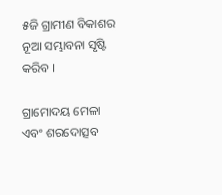୫ଜି ଗ୍ରାମୀଣ ବିକାଶର ନୂଆ ସମ୍ଭାବନା ସୃଷ୍ଟି କରିବ ।

ଗ୍ରାମୋଦୟ ମେଳା ଏବଂ ଶରଦୋତ୍ସବ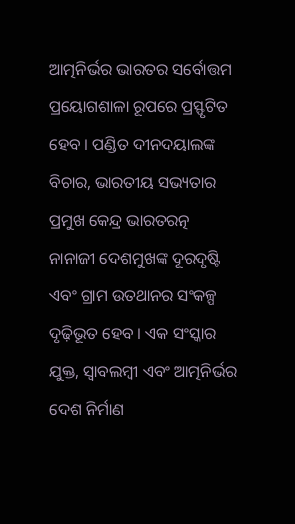ଆତ୍ମନିର୍ଭର ଭାରତର ସର୍ବୋତ୍ତମ ପ୍ରୟୋଗଶାଳା ରୂପରେ ପ୍ରସ୍ଫୃଟିତ ହେବ । ପଣ୍ଡିତ ଦୀନଦୟାଲଙ୍କ ବିଚାର, ଭାରତୀୟ ସଭ୍ୟତାର ପ୍ରମୁଖ କେନ୍ଦ୍ର ଭାରତରତ୍ନ ନାନାଜୀ ଦେଶମୁଖଙ୍କ ଦୂରଦୃଷ୍ଟି ଏବଂ ଗ୍ରାମ ଉତଥାନର ସଂକଳ୍ପ ଦୃଢ଼ିଭୂତ ହେବ । ଏକ ସଂସ୍କାର ଯୁକ୍ତ, ସ୍ୱାବଲମ୍ବୀ ଏବଂ ଆତ୍ମନିର୍ଭର ଦେଶ ନିର୍ମାଣ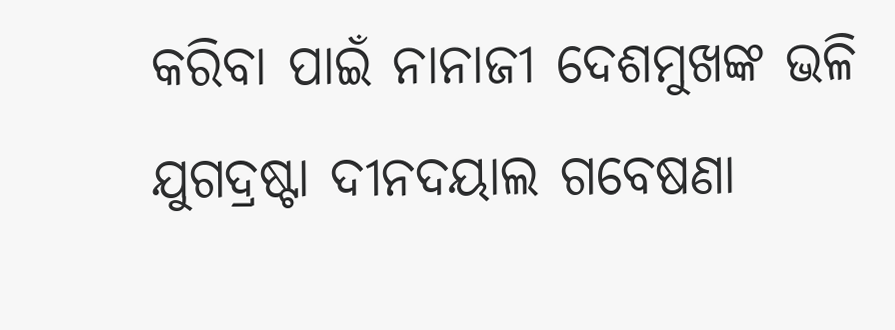କରିବା ପାଇଁ ନାନାଜୀ ଦେଶମୁଖଙ୍କ ଭଳି ଯୁଗଦ୍ରଷ୍ଟା ଦୀନଦୟାଲ ଗବେଷଣା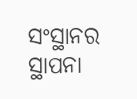ସଂସ୍ଥାନର ସ୍ଥାପନା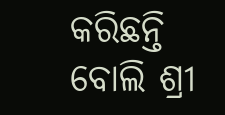କରିଛନ୍ତି ବୋଲି ଶ୍ରୀ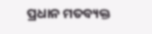ପ୍ରଧାନ ମତବ୍ୟକ୍ତ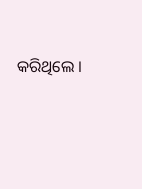କରିଥିଲେ ।